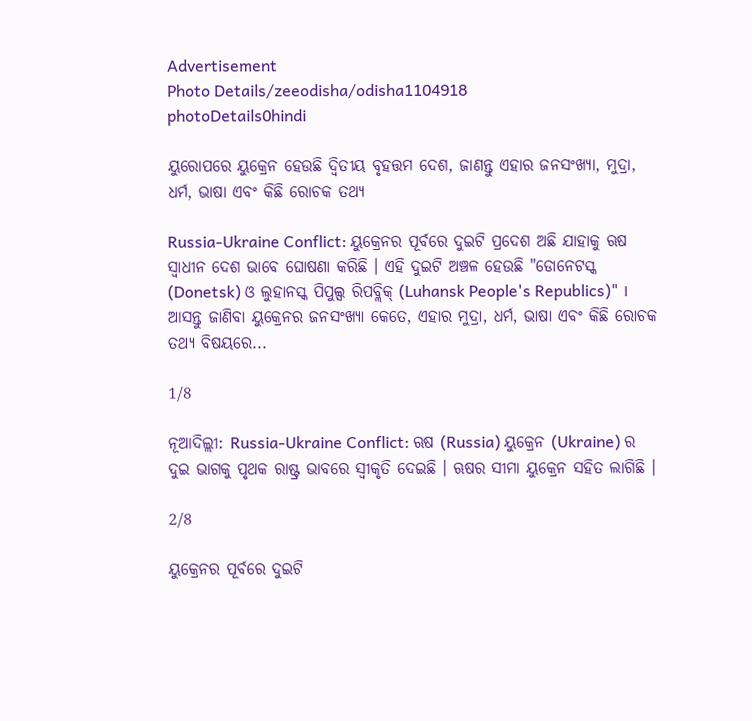Advertisement
Photo Details/zeeodisha/odisha1104918
photoDetails0hindi

ୟୁରୋପରେ ୟୁକ୍ରେନ ହେଉଛି ଦ୍ୱିତୀୟ ବୃହତ୍ତମ ଦେଶ, ଜାଣନ୍ତୁ ଏହାର ଜନସଂଖ୍ୟା, ମୁଦ୍ରା, ଧର୍ମ, ଭାଷା ଏବଂ କିଛି ରୋଚକ ତଥ୍ୟ

Russia-Ukraine Conflict: ୟୁକ୍ରେନର ପୂର୍ବରେ ଦୁଇଟି ପ୍ରଦେଶ ଅଛି ଯାହାକୁ ଋଷ ସ୍ୱାଧୀନ ଦେଶ ଭାବେ ଘୋଷଣା କରିଛି । ଏହି ଦୁଇଟି ଅଞ୍ଚଳ ହେଉଛି "ଡୋନେଟସ୍କ (Donetsk) ଓ ଲୁହାନସ୍କ ପିପୁଲ୍ସ ରିପବ୍ଲିକ୍ (Luhansk People's Republics)" । ଆସନ୍ତୁ ଜାଣିବା ୟୁକ୍ରେନର ଜନସଂଖ୍ୟା କେତେ, ଏହାର ମୁଦ୍ରା, ଧର୍ମ, ଭାଷା ଏବଂ କିଛି ରୋଚକ ତଥ୍ୟ ବିଷୟରେ...

1/8

ନୂଆଦିଲ୍ଲୀ: Russia-Ukraine Conflict: ଋଷ (Russia) ୟୁକ୍ରେନ (Ukraine) ର ଦୁଇ ଭାଗକୁ ପୃଥକ ରାଷ୍ଟ୍ର ଭାବରେ ସ୍ୱୀକୃତି ଦେଇଛି । ଋଷର ସୀମା ୟୁକ୍ରେନ ସହିତ ଲାଗିଛି ।

2/8

ୟୁକ୍ରେନର ପୂର୍ବରେ ଦୁଇଟି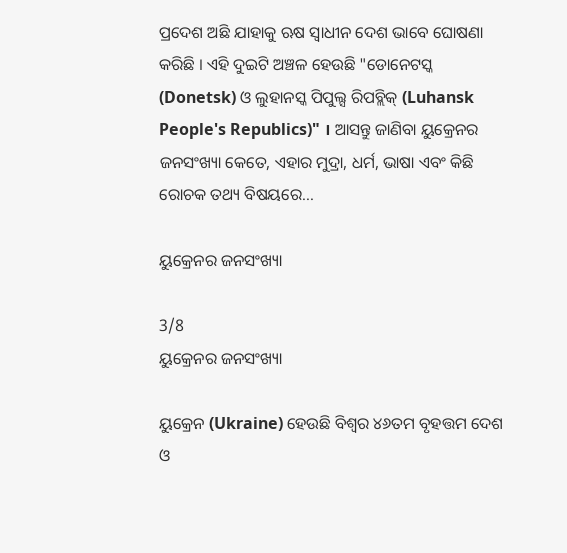ପ୍ରଦେଶ ଅଛି ଯାହାକୁ ଋଷ ସ୍ୱାଧୀନ ଦେଶ ଭାବେ ଘୋଷଣା କରିଛି । ଏହି ଦୁଇଟି ଅଞ୍ଚଳ ହେଉଛି "ଡୋନେଟସ୍କ (Donetsk) ଓ ଲୁହାନସ୍କ ପିପୁଲ୍ସ ରିପବ୍ଲିକ୍ (Luhansk People's Republics)" । ଆସନ୍ତୁ ଜାଣିବା ୟୁକ୍ରେନର ଜନସଂଖ୍ୟା କେତେ, ଏହାର ମୁଦ୍ରା, ଧର୍ମ, ଭାଷା ଏବଂ କିଛି ରୋଚକ ତଥ୍ୟ ବିଷୟରେ...

ୟୁକ୍ରେନର ଜନସଂଖ୍ୟା

3/8
ୟୁକ୍ରେନର ଜନସଂଖ୍ୟା

ୟୁକ୍ରେନ (Ukraine) ହେଉଛି ବିଶ୍ୱର ୪୬ତମ ବୃହତ୍ତମ ଦେଶ ଓ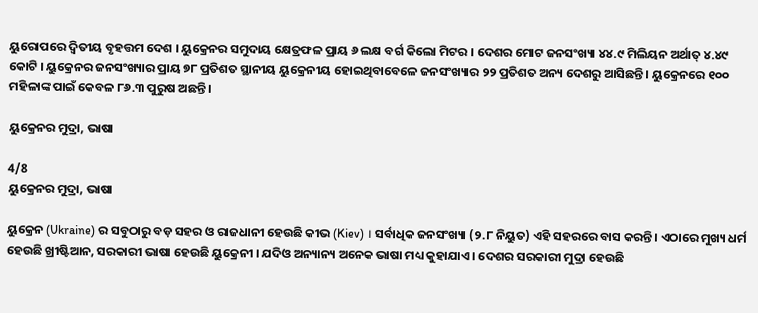ୟୁରୋପରେ ଦ୍ୱିତୀୟ ବୃହତ୍ତମ ଦେଶ । ୟୁକ୍ରେନର ସମୁଦାୟ କ୍ଷେତ୍ରଫଳ ପ୍ରାୟ ୬ ଲକ୍ଷ ବର୍ଗ କିଲୋ ମିଟର । ଦେଶର ମୋଟ ଜନସଂଖ୍ୟା ୪୪.୯ ମିଲିୟନ ଅର୍ଥାତ୍ ୪.୪୯ କୋଟି । ୟୁକ୍ରେନର ଜନସଂଖ୍ୟାର ପ୍ରାୟ ୭୮ ପ୍ରତିଶତ ସ୍ଥାନୀୟ ୟୁକ୍ରେନୀୟ ହୋଇଥିବାବେଳେ ଜନସଂଖ୍ୟାର ୨୨ ପ୍ରତିଶତ ଅନ୍ୟ ଦେଶରୁ ଆସିଛନ୍ତି । ୟୁକ୍ରେନରେ ୧୦୦ ମହିଳାଙ୍କ ପାଇଁ କେବଳ ୮୬.୩ ପୁରୁଷ ଅଛନ୍ତି ।

ୟୁକ୍ରେନର ମୁଦ୍ରା, ଭାଷା

4/8
ୟୁକ୍ରେନର ମୁଦ୍ରା, ଭାଷା

ୟୁକ୍ରେନ (Ukraine) ର ସବୁଠାରୁ ବଡ଼ ସହର ଓ ରାଜଧାନୀ ହେଉଛି କୀଭ (Kiev) । ସର୍ବାଧିକ ଜନସଂଖ୍ୟା (୨.୮ ନିୟୁତ) ଏହି ସହରରେ ବାସ କରନ୍ତି । ଏଠାରେ ମୁଖ୍ୟ ଧର୍ମ ହେଉଛି ଖ୍ରୀଷ୍ଟିଆନ, ସରକାରୀ ଭାଷା ହେଉଛି ୟୁକ୍ରେନୀ । ଯଦିଓ ଅନ୍ୟାନ୍ୟ ଅନେକ ଭାଷା ମଧ୍ୟ କୁହାଯାଏ । ଦେଶର ସରକାରୀ ମୁଦ୍ରା ହେଉଛି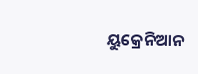ୟୁକ୍ରେନିଆନ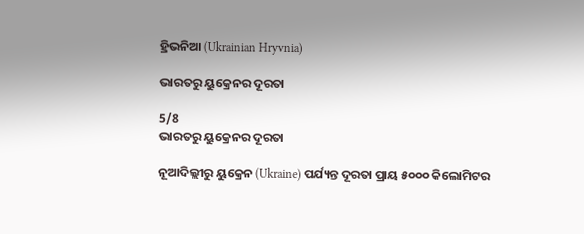ହ୍ରିଭନିଆ (Ukrainian Hryvnia)

ଭାରତରୁ ୟୁକ୍ରେନର ଦୂରତା

5/8
ଭାରତରୁ ୟୁକ୍ରେନର ଦୂରତା

ନୂଆଦିଲ୍ଲୀରୁ ୟୁକ୍ରେନ (Ukraine) ପର୍ଯ୍ୟନ୍ତ ଦୂରତା ପ୍ରାୟ ୫୦୦୦ କିଲୋମିଟର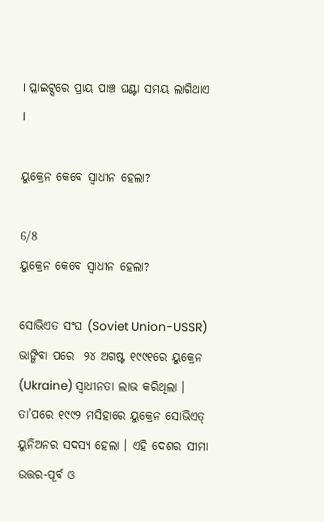। ପ୍ଲାଇଟ୍ସରେ ପ୍ରାୟ ପାଞ୍ଚ ଘଣ୍ଟା ସମୟ ଲାଗିଥାଏ ।

ୟୁକ୍ରେନ କେବେ ସ୍ୱାଧୀନ ହେଲା?

6/8
ୟୁକ୍ରେନ କେବେ ସ୍ୱାଧୀନ ହେଲା?

ସୋଭିଏତ ସଂଘ (Soviet Union-USSR) ଭାଙ୍ଗିବା ପରେ  ୨୪ ଅଗଷ୍ଟ ୧୯୯୧ରେ ୟୁକ୍ରେନ (Ukraine) ସ୍ୱାଧୀନତା ଲାଭ କରିଥିଲା । ତା’ପରେ ୧୯୯୨ ମସିହାରେ ୟୁକ୍ରେନ ସୋଭିଏତ୍ ୟୁନିଅନର ସଦସ୍ୟ ହେଲା । ଏହି ଦେଶର ସୀମା ଉତ୍ତର-ପୂର୍ବ ଓ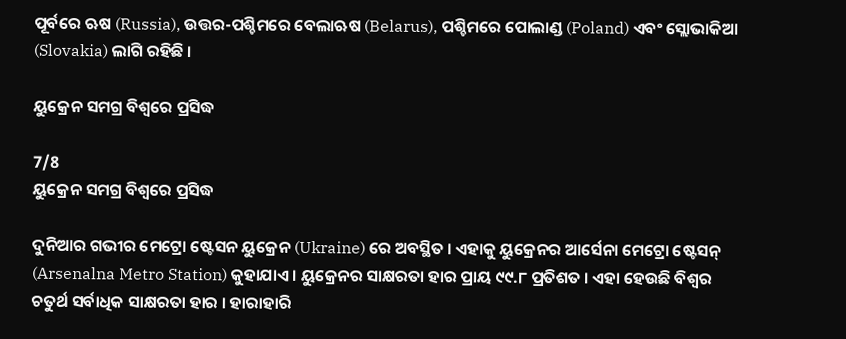ପୂର୍ବରେ ଋଷ (Russia), ଉତ୍ତର-ପଶ୍ଚିମରେ ବେଲାଋଷ (Belarus), ପଶ୍ଚିମରେ ପୋଲାଣ୍ଡ (Poland) ଏବଂ ସ୍ଲୋଭାକିଆ (Slovakia) ଲାଗି ରହିଛି ।

ୟୁକ୍ରେନ ସମଗ୍ର ବିଶ୍ୱରେ ପ୍ରସିଦ୍ଧ

7/8
ୟୁକ୍ରେନ ସମଗ୍ର ବିଶ୍ୱରେ ପ୍ରସିଦ୍ଧ

ଦୁନିଆର ଗଭୀର ମେଟ୍ରୋ ଷ୍ଟେସନ ୟୁକ୍ରେନ (Ukraine) ରେ ଅବସ୍ଥିତ । ଏହାକୁ ୟୁକ୍ରେନର ଆର୍ସେନା ମେଟ୍ରୋ ଷ୍ଟେସନ୍ (Arsenalna Metro Station) କୁହାଯାଏ । ୟୁକ୍ରେନର ସାକ୍ଷରତା ହାର ପ୍ରାୟ ୯୯.୮ ପ୍ରତିଶତ । ଏହା ହେଉଛି ବିଶ୍ୱର ଚତୁର୍ଥ ସର୍ବାଧିକ ସାକ୍ଷରତା ହାର । ହାରାହାରି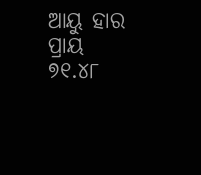ଆୟୁ ହାର ପ୍ରାୟ ୭୧.୪୮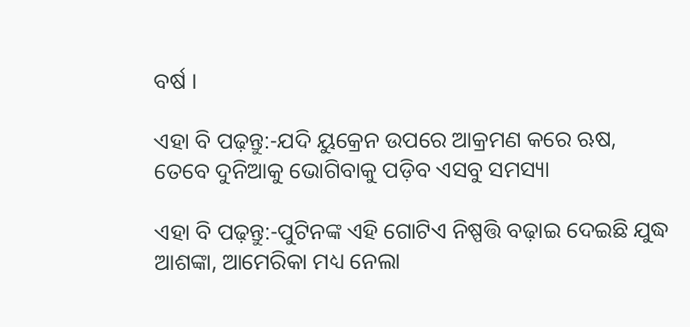ବର୍ଷ ।

ଏହା ବି ପଢ଼ନ୍ତୁ:-ଯଦି ୟୁକ୍ରେନ ଉପରେ ଆକ୍ରମଣ କରେ ଋଷ, ତେବେ ଦୁନିଆକୁ ଭୋଗିବାକୁ ପଡ଼ିବ ଏସବୁ ସମସ୍ୟା

ଏହା ବି ପଢ଼ନ୍ତୁ:-ପୁଟିନଙ୍କ ଏହି ଗୋଟିଏ ନିଷ୍ପତ୍ତି ବଢ଼ାଇ ଦେଇଛି ଯୁଦ୍ଧ ଆଶଙ୍କା, ଆମେରିକା ମଧ୍ୟ ନେଲା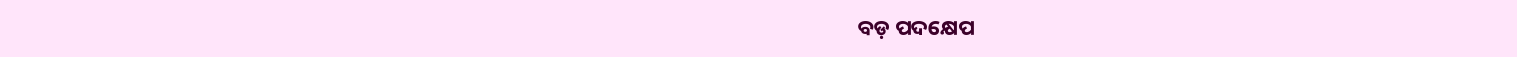ବଡ଼ ପଦକ୍ଷେପ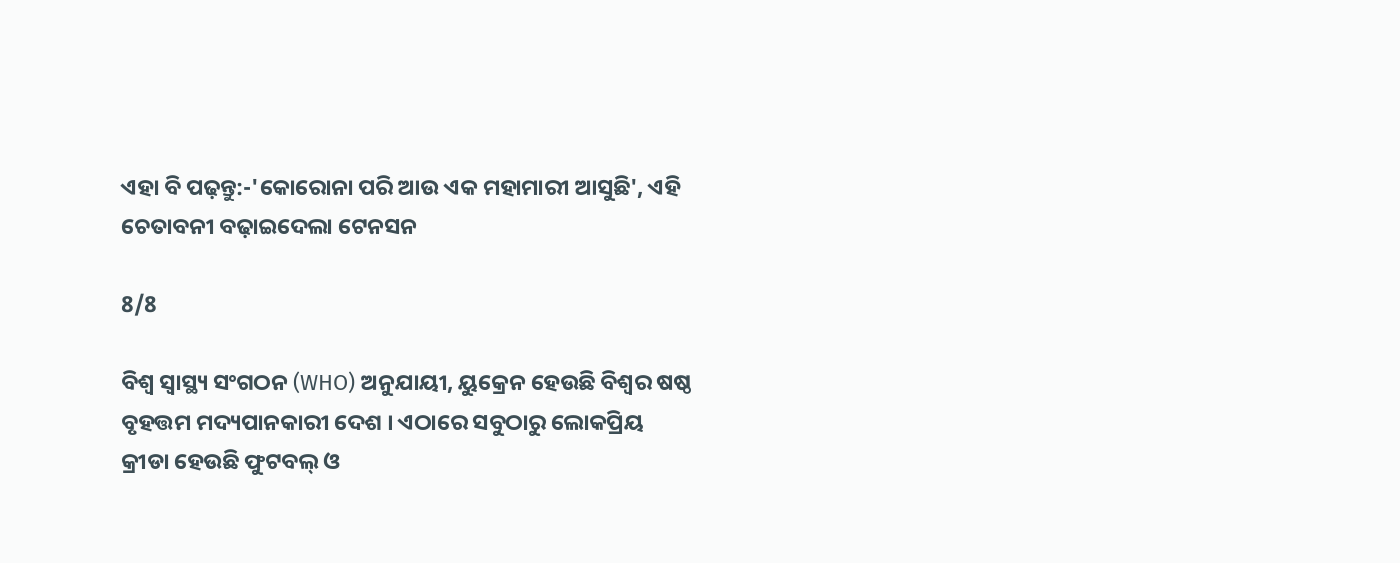ଏହା ବି ପଢ଼ନ୍ତୁ:-'କୋରୋନା ପରି ଆଉ ଏକ ମହାମାରୀ ଆସୁଛି', ଏହି ଚେତାବନୀ ବଢ଼ାଇଦେଲା ଟେନସନ

8/8

ବିଶ୍ୱ ସ୍ୱାସ୍ଥ୍ୟ ସଂଗଠନ (WHO) ଅନୁଯାୟୀ, ୟୁକ୍ରେନ ହେଉଛି ବିଶ୍ୱର ଷଷ୍ଠ ବୃହତ୍ତମ ମଦ୍ୟପାନକାରୀ ଦେଶ । ଏଠାରେ ସବୁଠାରୁ ଲୋକପ୍ରିୟ କ୍ରୀଡା ହେଉଛି ଫୁଟବଲ୍ ଓ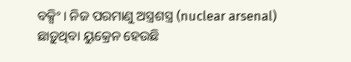ବକ୍ସିଂ । ନିଜ ପରମାଣୁ ଅସ୍ତ୍ରଶସ୍ତ୍ର (nuclear arsenal) ଛାଡ଼ୁଥିବା ୟୁକ୍ରେନ ହେଉଛି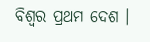ବିଶ୍ୱର ପ୍ରଥମ ଦେଶ ।